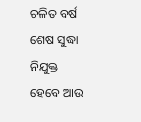ଚଳିତ ବର୍ଷ ଶେଷ ସୁଦ୍ଧା ନିଯୁକ୍ତ ହେବେ ଆଉ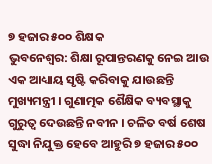୭ ହଜାର ୫୦୦ ଶିକ୍ଷକ
ଭୁବନେଶ୍ୱର: ଶିକ୍ଷା ରୂପାନ୍ତରଣକୁ ନେଇ ଆଉ ଏକ ଆଧ୍ୟାୟ ସୃଷ୍ଟି କରିବାକୁ ଯାଉଛନ୍ତି ମୁଖ୍ୟମନ୍ତ୍ରୀ । ଗୁଣାତ୍ମକ ଶୈକ୍ଷିକ ବ୍ୟବସ୍ଥାକୁ ଗୁରୁତ୍ବ ଦେଉଛନ୍ତି ନବୀନ । ଚଳିତ ବର୍ଷ ଶେଷ ସୁଦ୍ଧା ନିଯୁକ୍ତ ହେବେ ଆହୁରି ୭ ହଜାର ୫୦୦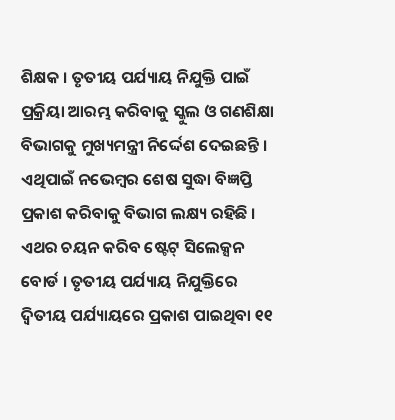ଶିକ୍ଷକ । ତୃତୀୟ ପର୍ଯ୍ୟାୟ ନିଯୁକ୍ତି ପାଇଁ ପ୍ରକ୍ରିୟା ଆରମ୍ଭ କରିବାକୁ ସ୍କୁଲ ଓ ଗଣଶିକ୍ଷା ବିଭାଗକୁ ମୁଖ୍ୟମନ୍ତ୍ରୀ ନିର୍ଦ୍ଦେଶ ଦେଇଛନ୍ତି । ଏଥିପାଇଁ ନଭେମ୍ବର ଶେଷ ସୁଦ୍ଧା ବିଜ୍ଞପ୍ତି ପ୍ରକାଶ କରିବାକୁ ବିଭାଗ ଲକ୍ଷ୍ୟ ରହିଛି ।
ଏଥର ଚୟନ କରିବ ଷ୍ଟେଟ୍ ସିଲେକ୍ସନ ବୋର୍ଡ । ତୃତୀୟ ପର୍ଯ୍ୟାୟ ନିଯୁକ୍ତିରେ ଦ୍ବିତୀୟ ପର୍ଯ୍ୟାୟରେ ପ୍ରକାଶ ପାଇଥିବା ୧୧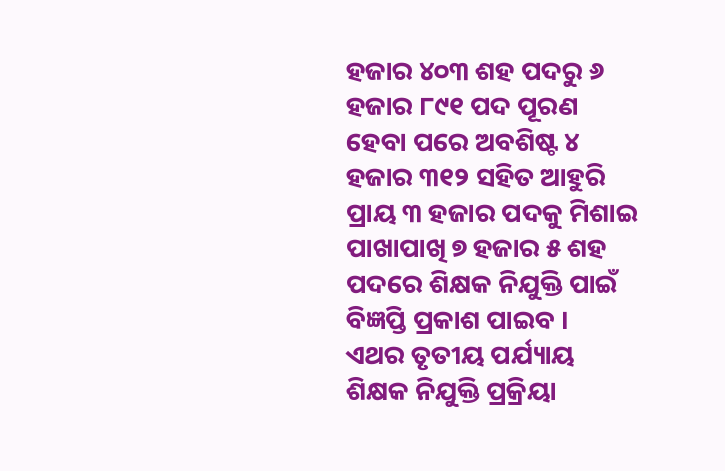ହଜାର ୪୦୩ ଶହ ପଦରୁ ୬ ହଜାର ୮୯୧ ପଦ ପୂରଣ ହେବା ପରେ ଅବଶିଷ୍ଟ ୪ ହଜାର ୩୧୨ ସହିତ ଆହୁରି ପ୍ରାୟ ୩ ହଜାର ପଦକୁ ମିଶାଇ ପାଖାପାଖି ୭ ହଜାର ୫ ଶହ ପଦରେ ଶିକ୍ଷକ ନିଯୁକ୍ତି ପାଇଁ ବିଜ୍ଞପ୍ତି ପ୍ରକାଶ ପାଇବ ।
ଏଥର ତୃତୀୟ ପର୍ଯ୍ୟାୟ ଶିକ୍ଷକ ନିଯୁକ୍ତି ପ୍ରକ୍ରିୟା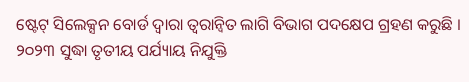ଷ୍ଟେଟ୍ ସିଲେକ୍ସନ ବୋର୍ଡ ଦ୍ବାରା ତ୍ବରାନ୍ବିତ ଲାଗି ବିଭାଗ ପଦକ୍ଷେପ ଗ୍ରହଣ କରୁଛି । ୨୦୨୩ ସୁଦ୍ଧା ତୃତୀୟ ପର୍ଯ୍ୟାୟ ନିଯୁକ୍ତି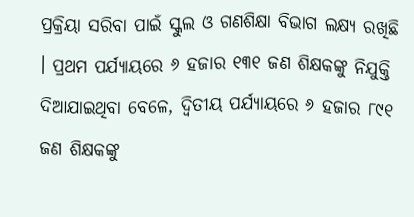ପ୍ରକ୍ରିୟା ସରିବା ପାଇଁ ସ୍କୁଲ ଓ ଗଣଶିକ୍ଷା ବିଭାଗ ଲକ୍ଷ୍ୟ ରଖିଛି । ପ୍ରଥମ ପର୍ଯ୍ୟାୟରେ ୬ ହଜାର ୧୩୧ ଜଣ ଶିକ୍ଷକଙ୍କୁ ନିଯୁକ୍ତି ଦିଆଯାଇଥିବା ବେଳେ, ଦ୍ବିତୀୟ ପର୍ଯ୍ୟାୟରେ ୬ ହଜାର ୮୯୧ ଜଣ ଶିକ୍ଷକଙ୍କୁ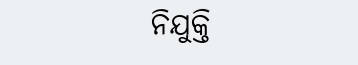ନିଯୁକ୍ତି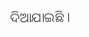ଦିଆଯାଇଛି ।